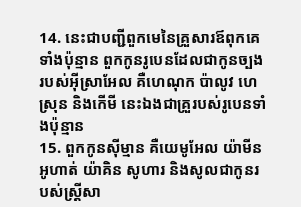14. នេះជាបញ្ជីពួកមេនៃគ្រួសារឪពុកគេទាំងប៉ុន្មាន ពួកកូនរូបេនដែលជាកូនច្បងរបស់អ៊ីស្រាអែល គឺហេណុក ប៉ាលូវ ហេស្រុន និងកើមី នេះឯងជាគ្រួរបស់រូបេនទាំងប៉ុន្មាន
15. ពួកកូនស៊ីម្មាន គឺយេមូអែល យ៉ាមីន អូហាត់ យ៉ាគិន សូហារ និងសូលជាកូនរបស់ស្ត្រីសា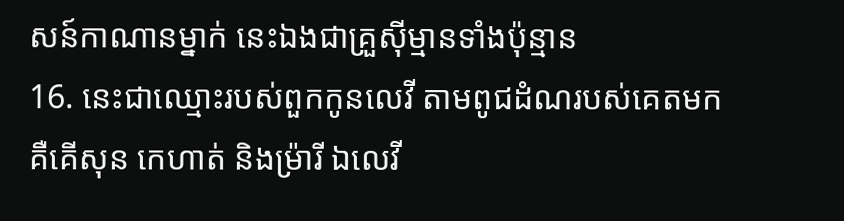សន៍កាណានម្នាក់ នេះឯងជាគ្រួស៊ីម្មានទាំងប៉ុន្មាន
16. នេះជាឈ្មោះរបស់ពួកកូនលេវី តាមពូជដំណរបស់គេតមក គឺគើសុន កេហាត់ និងម្រ៉ារី ឯលេវី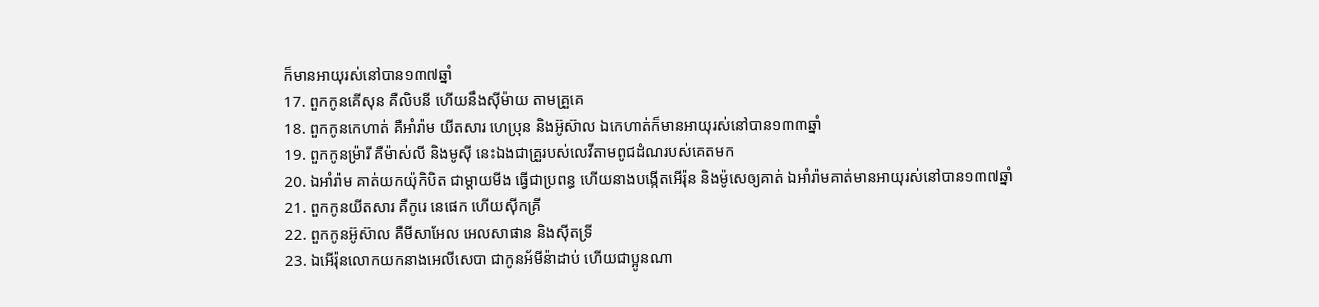ក៏មានអាយុរស់នៅបាន១៣៧ឆ្នាំ
17. ពួកកូនគើសុន គឺលិបនី ហើយនឹងស៊ីម៉ាយ តាមគ្រួគេ
18. ពួកកូនកេហាត់ គឺអាំរ៉ាម យីតសារ ហេប្រុន និងអ៊ូស៊ាល ឯកេហាត់ក៏មានអាយុរស់នៅបាន១៣៣ឆ្នាំ
19. ពួកកូនម្រ៉ារី គឺម៉ាស់លី និងមូស៊ី នេះឯងជាគ្រួរបស់លេវីតាមពូជដំណរបស់គេតមក
20. ឯអាំរ៉ាម គាត់យកយ៉ុកិបិត ជាម្តាយមីង ធ្វើជាប្រពន្ធ ហើយនាងបង្កើតអើរ៉ុន និងម៉ូសេឲ្យគាត់ ឯអាំរ៉ាមគាត់មានអាយុរស់នៅបាន១៣៧ឆ្នាំ
21. ពួកកូនយីតសារ គឺកូរេ នេផេក ហើយស៊ីកគ្រី
22. ពួកកូនអ៊ូស៊ាល គឺមីសាអែល អេលសាផាន និងស៊ីតទ្រី
23. ឯអើរ៉ុនលោកយកនាងអេលីសេបា ជាកូនអ័មីន៉ាដាប់ ហើយជាប្អូនណា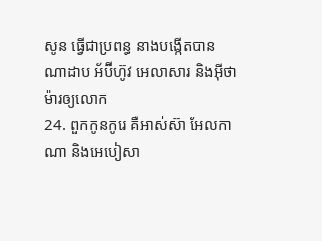សូន ធ្វើជាប្រពន្ធ នាងបង្កើតបានណាដាប អ័ប៊ីហ៊ូវ អេលាសារ និងអ៊ីថាម៉ារឲ្យលោក
24. ពួកកូនកូរេ គឺអាស់ស៊ា អែលកាណា និងអេបៀសា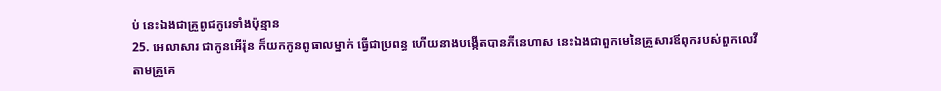ប់ នេះឯងជាគ្រួពូជកូរេទាំងប៉ុន្មាន
25. អេលាសារ ជាកូនអើរ៉ុន ក៏យកកូនពូធាលម្នាក់ ធ្វើជាប្រពន្ធ ហើយនាងបង្កើតបានភីនេហាស នេះឯងជាពួកមេនៃគ្រួសារឪពុករបស់ពួកលេវីតាមគ្រួគេ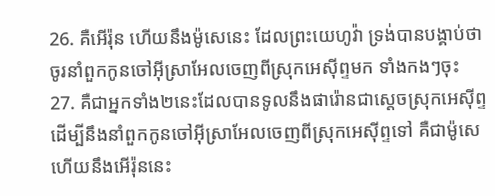26. គឺអើរ៉ុន ហើយនឹងម៉ូសេនេះ ដែលព្រះយេហូវ៉ា ទ្រង់បានបង្គាប់ថា ចូរនាំពួកកូនចៅអ៊ីស្រាអែលចេញពីស្រុកអេស៊ីព្ទមក ទាំងកងៗចុះ
27. គឺជាអ្នកទាំង២នេះដែលបានទូលនឹងផារ៉ោនជាស្តេចស្រុកអេស៊ីព្ទ ដើម្បីនឹងនាំពួកកូនចៅអ៊ីស្រាអែលចេញពីស្រុកអេស៊ីព្ទទៅ គឺជាម៉ូសេ ហើយនឹងអើរ៉ុននេះ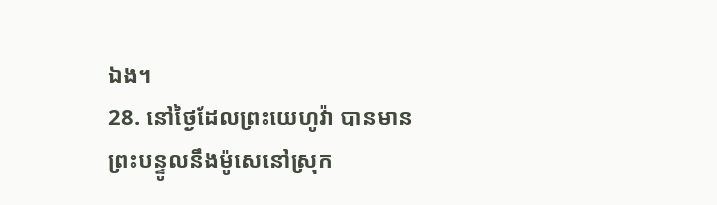ឯង។
28. នៅថ្ងៃដែលព្រះយេហូវ៉ា បានមានព្រះបន្ទូលនឹងម៉ូសេនៅស្រុក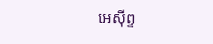អេស៊ីព្ទ